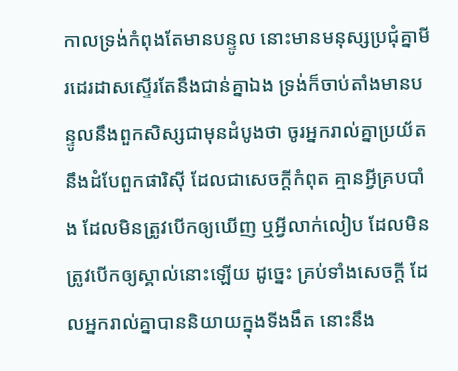កាលទ្រង់កំពុងតែមានបន្ទូល នោះមានមនុស្សប្រជុំគ្នាមីរដេរដាសស្ទើរតែនឹងជាន់គ្នាឯង ទ្រង់ក៏ចាប់តាំងមានបន្ទូលនឹងពួកសិស្សជាមុនដំបូងថា ចូរអ្នករាល់គ្នាប្រយ័តនឹងដំបែពួកផារិស៊ី ដែលជាសេចក្ដីកំពុត គ្មានអ្វីគ្របបាំង ដែលមិនត្រូវបើកឲ្យឃើញ ឬអ្វីលាក់លៀប ដែលមិនត្រូវបើកឲ្យស្គាល់នោះឡើយ ដូច្នេះ គ្រប់ទាំងសេចក្ដី ដែលអ្នករាល់គ្នាបាននិយាយក្នុងទីងងឹត នោះនឹង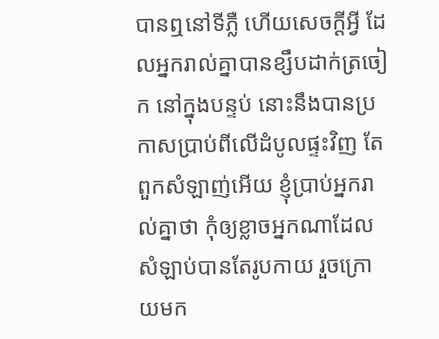បានឮនៅទីភ្លឺ ហើយសេចក្ដីអ្វី ដែលអ្នករាល់គ្នាបានខ្សឹបដាក់ត្រចៀក នៅក្នុងបន្ទប់ នោះនឹងបានប្រកាសប្រាប់ពីលើដំបូលផ្ទះវិញ តែពួកសំឡាញ់អើយ ខ្ញុំប្រាប់អ្នករាល់គ្នាថា កុំឲ្យខ្លាចអ្នកណាដែលសំឡាប់បានតែរូបកាយ រួចក្រោយមក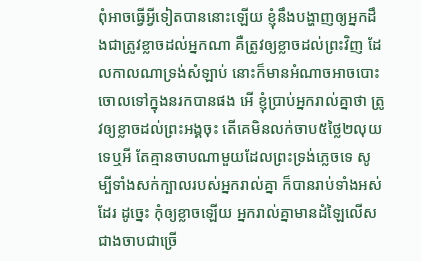ពុំអាចធ្វើអ្វីទៀតបាននោះឡើយ ខ្ញុំនឹងបង្ហាញឲ្យអ្នកដឹងជាត្រូវខ្លាចដល់អ្នកណា គឺត្រូវឲ្យខ្លាចដល់ព្រះវិញ ដែលកាលណាទ្រង់សំឡាប់ នោះក៏មានអំណាចអាចបោះចោលទៅក្នុងនរកបានផង អើ ខ្ញុំប្រាប់អ្នករាល់គ្នាថា ត្រូវឲ្យខ្លាចដល់ព្រះអង្គចុះ តើគេមិនលក់ចាប៥ថ្លៃ២លុយទេឬអី តែគ្មានចាបណាមួយដែលព្រះទ្រង់ភ្លេចទេ សូម្បីទាំងសក់ក្បាលរបស់អ្នករាល់គ្នា ក៏បានរាប់ទាំងអស់ដែរ ដូច្នេះ កុំឲ្យខ្លាចឡើយ អ្នករាល់គ្នាមានដំឡៃលើសជាងចាបជាច្រើ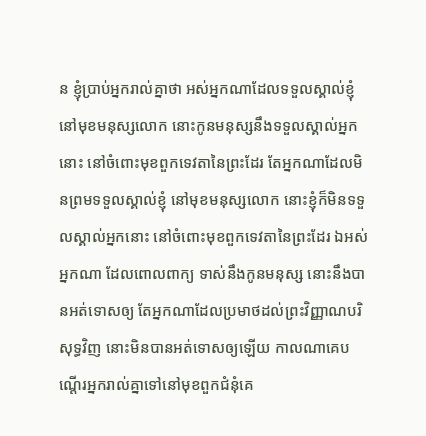ន ខ្ញុំប្រាប់អ្នករាល់គ្នាថា អស់អ្នកណាដែលទទួលស្គាល់ខ្ញុំ នៅមុខមនុស្សលោក នោះកូនមនុស្សនឹងទទួលស្គាល់អ្នកនោះ នៅចំពោះមុខពួកទេវតានៃព្រះដែរ តែអ្នកណាដែលមិនព្រមទទួលស្គាល់ខ្ញុំ នៅមុខមនុស្សលោក នោះខ្ញុំក៏មិនទទួលស្គាល់អ្នកនោះ នៅចំពោះមុខពួកទេវតានៃព្រះដែរ ឯអស់អ្នកណា ដែលពោលពាក្យ ទាស់នឹងកូនមនុស្ស នោះនឹងបានអត់ទោសឲ្យ តែអ្នកណាដែលប្រមាថដល់ព្រះវិញ្ញាណបរិសុទ្ធវិញ នោះមិនបានអត់ទោសឲ្យឡើយ កាលណាគេបណ្តើរអ្នករាល់គ្នាទៅនៅមុខពួកជំនុំគេ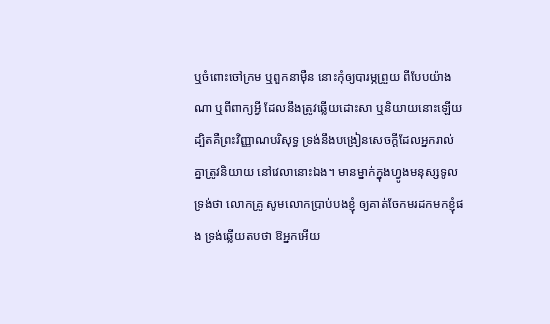ឬចំពោះចៅក្រម ឬពួកនាម៉ឺន នោះកុំឲ្យបារម្ភព្រួយ ពីបែបយ៉ាងណា ឬពីពាក្យអ្វី ដែលនឹងត្រូវឆ្លើយដោះសា ឬនិយាយនោះឡើយ ដ្បិតគឺព្រះវិញ្ញាណបរិសុទ្ធ ទ្រង់នឹងបង្រៀនសេចក្ដីដែលអ្នករាល់គ្នាត្រូវនិយាយ នៅវេលានោះឯង។ មានម្នាក់ក្នុងហ្វូងមនុស្សទូលទ្រង់ថា លោកគ្រូ សូមលោកប្រាប់បងខ្ញុំ ឲ្យគាត់ចែកមរដកមកខ្ញុំផង ទ្រង់ឆ្លើយតបថា ឱអ្នកអើយ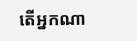តើអ្នកណា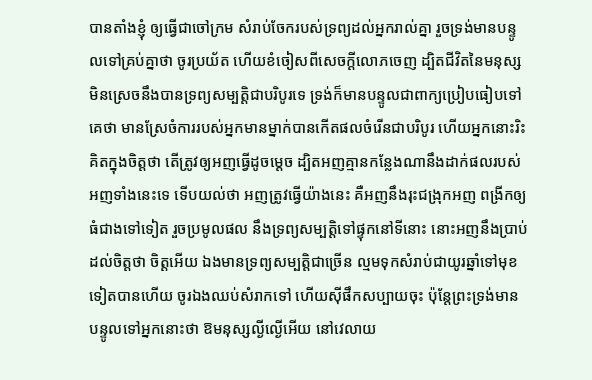បានតាំងខ្ញុំ ឲ្យធ្វើជាចៅក្រម សំរាប់ចែករបស់ទ្រព្យដល់អ្នករាល់គ្នា រួចទ្រង់មានបន្ទូលទៅគ្រប់គ្នាថា ចូរប្រយ័ត ហើយខំចៀសពីសេចក្ដីលោភចេញ ដ្បិតជីវិតនៃមនុស្សមិនស្រេចនឹងបានទ្រព្យសម្បត្តិជាបរិបូរទេ ទ្រង់ក៏មានបន្ទូលជាពាក្យប្រៀបធៀបទៅគេថា មានស្រែចំការរបស់អ្នកមានម្នាក់បានកើតផលចំរើនជាបរិបូរ ហើយអ្នកនោះរិះគិតក្នុងចិត្តថា តើត្រូវឲ្យអញធ្វើដូចម្តេច ដ្បិតអញគ្មានកន្លែងណានឹងដាក់ផលរបស់អញទាំងនេះទេ ទើបយល់ថា អញត្រូវធ្វើយ៉ាងនេះ គឺអញនឹងរុះជង្រុកអញ ពង្រីកឲ្យធំជាងទៅទៀត រួចប្រមូលផល នឹងទ្រព្យសម្បត្តិទៅផ្ទុកនៅទីនោះ នោះអញនឹងប្រាប់ដល់ចិត្តថា ចិត្តអើយ ឯងមានទ្រព្យសម្បត្តិជាច្រើន ល្មមទុកសំរាប់ជាយូរឆ្នាំទៅមុខទៀតបានហើយ ចូរឯងឈប់សំរាកទៅ ហើយស៊ីផឹកសប្បាយចុះ ប៉ុន្តែព្រះទ្រង់មានបន្ទូលទៅអ្នកនោះថា ឱមនុស្សល្ងីល្ងើអើយ នៅវេលាយ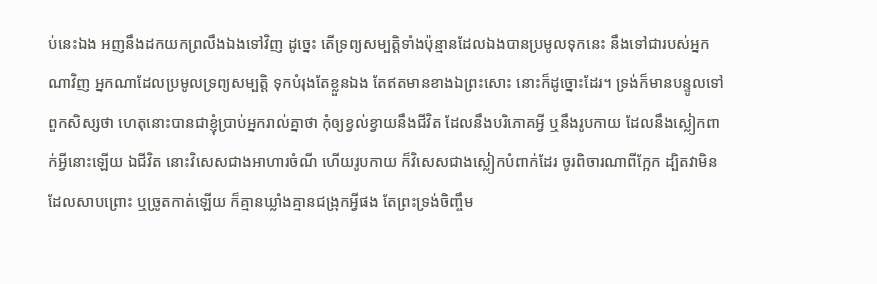ប់នេះឯង អញនឹងដកយកព្រលឹងឯងទៅវិញ ដូច្នេះ តើទ្រព្យសម្បត្តិទាំងប៉ុន្មានដែលឯងបានប្រមូលទុកនេះ នឹងទៅជារបស់អ្នកណាវិញ អ្នកណាដែលប្រមូលទ្រព្យសម្បត្តិ ទុកបំរុងតែខ្លួនឯង តែឥតមានខាងឯព្រះសោះ នោះក៏ដូច្នោះដែរ។ ទ្រង់ក៏មានបន្ទូលទៅពួកសិស្សថា ហេតុនោះបានជាខ្ញុំប្រាប់អ្នករាល់គ្នាថា កុំឲ្យខ្វល់ខ្វាយនឹងជីវិត ដែលនឹងបរិភោគអ្វី ឬនឹងរូបកាយ ដែលនឹងស្លៀកពាក់អ្វីនោះឡើយ ឯជីវិត នោះវិសេសជាងអាហារចំណី ហើយរូបកាយ ក៏វិសេសជាងស្លៀកបំពាក់ដែរ ចូរពិចារណាពីក្អែក ដ្បិតវាមិនដែលសាបព្រោះ ឬច្រូតកាត់ឡើយ ក៏គ្មានឃ្លាំងគ្មានជង្រុកអ្វីផង តែព្រះទ្រង់ចិញ្ចឹម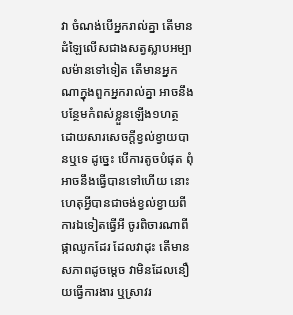វា ចំណង់បើអ្នករាល់គ្នា តើមានដំឡៃលើសជាងសត្វស្លាបអម្បាលម៉ានទៅទៀត តើមានអ្នកណាក្នុងពួកអ្នករាល់គ្នា អាចនឹងបន្ថែមកំពស់ខ្លួនឡើង១ហត្ថ ដោយសារសេចក្ដីខ្វល់ខ្វាយបានឬទេ ដូច្នេះ បើការតូចបំផុត ពុំអាចនឹងធ្វើបានទៅហើយ នោះហេតុអ្វីបានជាចង់ខ្វល់ខ្វាយពីការឯទៀតធ្វើអី ចូរពិចារណាពីផ្កាឈូកដែរ ដែលវាដុះ តើមានសភាពដូចម្តេច វាមិនដែលនឿយធ្វើការងារ ឬស្រាវរ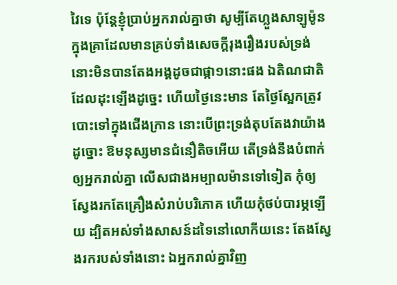វៃទេ ប៉ុន្តែខ្ញុំប្រាប់អ្នករាល់គ្នាថា សូម្បីតែហ្លួងសាឡូម៉ូន ក្នុងគ្រាដែលមានគ្រប់ទាំងសេចក្ដីរុងរឿងរបស់ទ្រង់ នោះមិនបានតែងអង្គដូចជាផ្កា១នោះផង ឯតិណជាតិដែលដុះឡើងដូច្នេះ ហើយថ្ងៃនេះមាន តែថ្ងៃស្អែកត្រូវបោះទៅក្នុងជើងក្រាន នោះបើព្រះទ្រង់តុបតែងវាយ៉ាងដូច្នោះ ឱមនុស្សមានជំនឿតិចអើយ តើទ្រង់នឹងបំពាក់ឲ្យអ្នករាល់គ្នា លើសជាងអម្បាលម៉ានទៅទៀត កុំឲ្យស្វែងរកតែគ្រឿងសំរាប់បរិភោគ ហើយកុំថប់បារម្ភឡើយ ដ្បិតអស់ទាំងសាសន៍ដទៃនៅលោកីយនេះ តែងស្វែងរករបស់ទាំងនោះ ឯអ្នករាល់គ្នាវិញ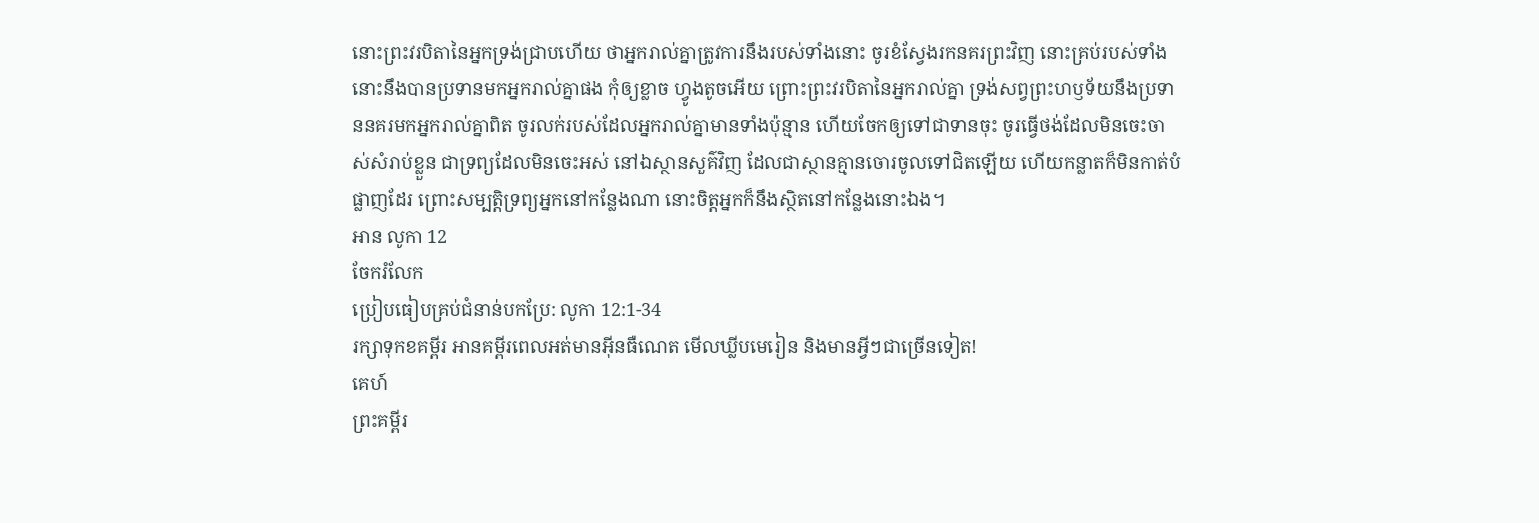នោះព្រះវរបិតានៃអ្នកទ្រង់ជ្រាបហើយ ថាអ្នករាល់គ្នាត្រូវការនឹងរបស់ទាំងនោះ ចូរខំស្វែងរកនគរព្រះវិញ នោះគ្រប់របស់ទាំងនោះនឹងបានប្រទានមកអ្នករាល់គ្នាផង កុំឲ្យខ្លាច ហ្វូងតូចអើយ ព្រោះព្រះវរបិតានៃអ្នករាល់គ្នា ទ្រង់សព្វព្រះហឫទ័យនឹងប្រទាននគរមកអ្នករាល់គ្នាពិត ចូរលក់របស់ដែលអ្នករាល់គ្នាមានទាំងប៉ុន្មាន ហើយចែកឲ្យទៅជាទានចុះ ចូរធ្វើថង់ដែលមិនចេះចាស់សំរាប់ខ្លួន ជាទ្រព្យដែលមិនចេះអស់ នៅឯស្ថានសួគ៌វិញ ដែលជាស្ថានគ្មានចោរចូលទៅជិតឡើយ ហើយកន្លាតក៏មិនកាត់បំផ្លាញដែរ ព្រោះសម្បត្តិទ្រព្យអ្នកនៅកន្លែងណា នោះចិត្តអ្នកក៏នឹងស្ថិតនៅកន្លែងនោះឯង។
អាន លូកា 12
ចែករំលែក
ប្រៀបធៀបគ្រប់ជំនាន់បកប្រែ: លូកា 12:1-34
រក្សាទុកខគម្ពីរ អានគម្ពីរពេលអត់មានអ៊ីនធឺណេត មើលឃ្លីបមេរៀន និងមានអ្វីៗជាច្រើនទៀត!
គេហ៍
ព្រះគម្ពីរ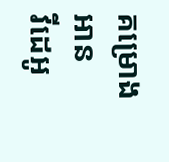គម្រោងអាន
វីដេអូ